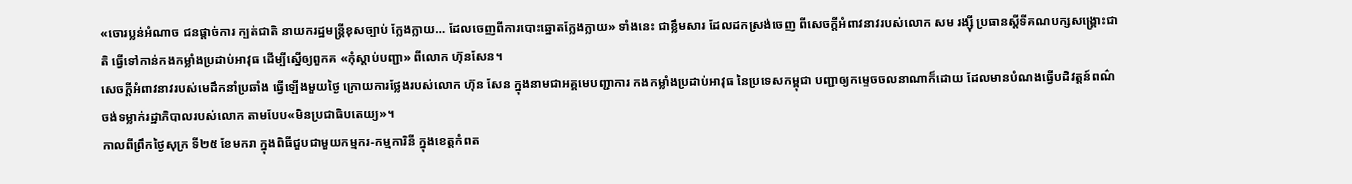«ចោរប្លន់អំណាច ជនផ្ដាច់ការ ក្បត់ជាតិ នាយករដ្ឋមន្ត្រីខុសច្បាប់ ក្លែងក្លាយ… ដែលចេញពីការបោះឆ្នោតក្លែងក្លាយ» ទាំងនេះ ជាខ្លឹមសារ ដែលដកស្រង់ចេញ ពីសេចក្ដីអំពាវនាវរបស់លោក សម រង្ស៊ី ប្រធានស្ដីទីគណបក្សសង្គ្រោះជាតិ ធ្វើទៅកាន់កងកម្លាំងប្រដាប់អាវុធ ដើម្បីស្នើឲ្យពួកគ «កុំស្ដាប់បញ្ជា» ពីលោក ហ៊ុនសែន។
សេចក្ដីអំពាវនាវរបស់មេដឹកនាំប្រឆាំង ធ្វើឡើងមួយថ្ងៃ ក្រោយការថ្លែងរបស់លោក ហ៊ុន សែន ក្នុងនាមជាអគ្គមេបញ្ជាការ កងកម្លាំងប្រដាប់អាវុធ នៃប្រទេសកម្ពុជា បញ្ជាឲ្យកម្ទេចចលនាណាក៏ដោយ ដែលមានបំណងធ្វើបដិវត្តន៍ពណ៌ ចង់ទម្លាក់រដ្ឋាភិបាលរបស់លោក តាមបែប«មិនប្រជាធិបតេយ្យ»។
កាលពីព្រឹកថ្ងៃសុក្រ ទី២៥ ខែមករា ក្នុងពិធីជួបជាមួយកម្មករ-កម្មការិនី ក្នុងខេត្តកំពត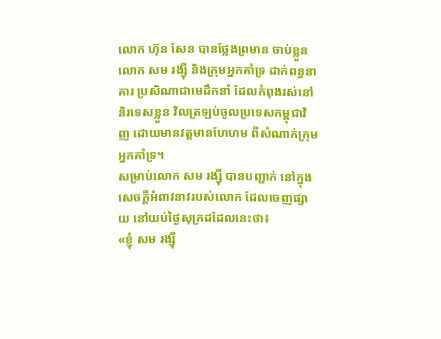លោក ហ៊ុន សែន បានថ្លែងព្រមាន ចាប់ខ្លួនលោក សម រង្ស៊ី និងក្រុមអ្នកគាំទ្រ ដាក់ពន្ធនាគារ ប្រសិណាជាមេដឹកនាំ ដែលកំពុងរស់នៅនិរទេសខ្លួន វិលត្រឡប់ចូលប្រទេសកម្ពុជាវិញ ដោយមានវត្តមានហែហម ពីសំណាក់ក្រុមអ្នកគាំទ្រ។
សម្រាប់លោក សម រង្ស៊ី បានបញ្ជាក់ នៅក្នុងសេចក្ដីអំពាវនាវរបស់លោក ដែលចេញផ្សាយ នៅយប់ថ្ងៃសុក្រដដែលនេះថា៖
«ខ្ញុំ សម រង្ស៊ី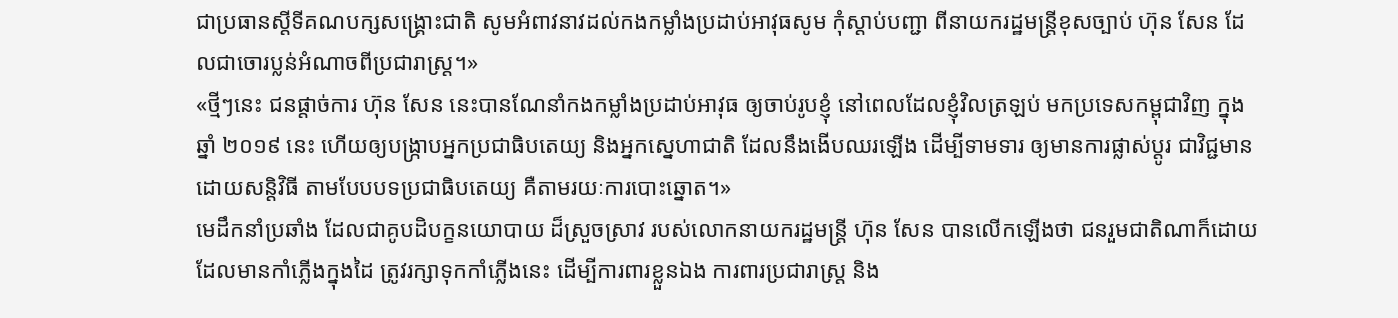ជាប្រធានស្តីទីគណបក្សសង្គ្រោះជាតិ សូមអំពាវនាវដល់កងកម្លាំងប្រដាប់អាវុធសូម កុំស្ដាប់បញ្ជា ពីនាយករដ្ឋមន្ត្រីខុសច្បាប់ ហ៊ុន សែន ដែលជាចោរប្លន់អំណាចពីប្រជារាស្ត្រ។»
«ថ្មីៗនេះ ជនផ្តាច់ការ ហ៊ុន សែន នេះបានណែនាំកងកម្លាំងប្រដាប់អាវុធ ឲ្យចាប់រូបខ្ញុំ នៅពេលដែលខ្ញុំវិលត្រឡប់ មកប្រទេសកម្ពុជាវិញ ក្នុងឆ្នាំ ២០១៩ នេះ ហើយឲ្យបង្ក្រាបអ្នកប្រជាធិបតេយ្យ និងអ្នកស្នេហាជាតិ ដែលនឹងងើបឈរឡើង ដើម្បីទាមទារ ឲ្យមានការផ្លាស់ប្តូរ ជាវិជ្ជមាន ដោយសន្តិវិធី តាមបែបបទប្រជាធិបតេយ្យ គឺតាមរយៈការបោះឆ្នោត។»
មេដឹកនាំប្រឆាំង ដែលជាគូបដិបក្ខនយោបាយ ដ៏ស្រួចស្រាវ របស់លោកនាយករដ្ឋមន្ត្រី ហ៊ុន សែន បានលើកឡើងថា ជនរួមជាតិណាក៏ដោយ ដែលមានកាំភ្លើងក្នុងដៃ ត្រូវរក្សាទុកកាំភ្លើងនេះ ដើម្បីការពារខ្លួនឯង ការពារប្រជារាស្ត្រ និង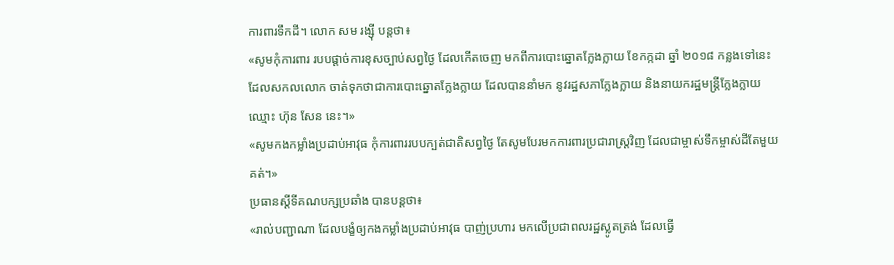ការពារទឹកដី។ លោក សម រង្ស៊ី បន្តថា៖
«សូមកុំការពារ របបផ្តាច់ការខុសច្បាប់សព្វថ្ងៃ ដែលកើតចេញ មកពីការបោះឆ្នោតក្លែងក្លាយ ខែកក្កដា ឆ្នាំ ២០១៨ កន្លងទៅនេះ ដែលសកលលោក ចាត់ទុកថាជាការបោះឆ្នោតក្លែងក្លាយ ដែលបាននាំមក នូវរដ្ឋសភាក្លែងក្លាយ និងនាយករដ្ឋមន្ត្រីក្លែងក្លាយ ឈ្មោះ ហ៊ុន សែន នេះ។»
«សូមកងកម្លាំងប្រដាប់អាវុធ កុំការពាររបបក្បត់ជាតិសព្វថ្ងៃ តែសូមបែរមកការពារប្រជារាស្ត្រវិញ ដែលជាម្ចាស់ទឹកម្ចាស់ដីតែមួយគត់។»
ប្រធានស្ដីទីគណបក្សប្រឆាំង បានបន្តថា៖
«រាល់បញ្ជាណា ដែលបង្ខំឲ្យកងកម្លាំងប្រដាប់អាវុធ បាញ់ប្រហារ មកលើប្រជាពលរដ្ឋស្លូតត្រង់ ដែលធ្វើ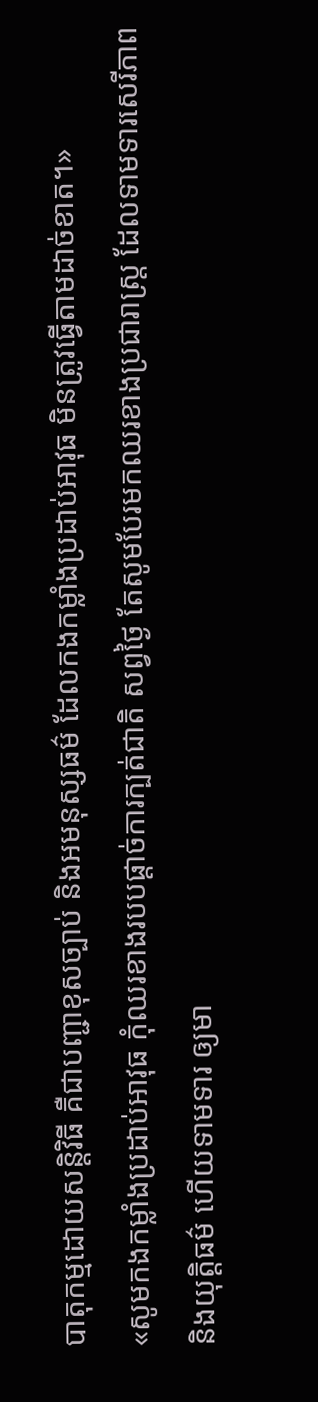បាតុកម្មដោយសន្តិវិធី គឺជាបញ្ជាខុសច្បាប់ និងអមនុស្សធម៌ ដែលកងកម្លាំងប្រដាប់អាវុធ មិនត្រូវធ្វើតាមដាច់ខាត។»
«សូមកងកម្លាំងប្រដាប់អាវុធ កុំឈរខាងរបបផ្តាច់ការក្បត់ជាតិ សព្វថ្ងៃ តែសូមបែរមកឈរខាងប្រជារាស្ត្រ ដែលទាមទារសេរីភាព និងយុត្តិធម៌ ហើយទាមទារ ឲ្យមា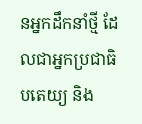នអ្នកដឹកនាំថ្មី ដែលជាអ្នកប្រជាធិបតេយ្យ និង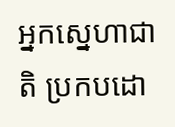អ្នកស្នេហាជាតិ ប្រកបដោ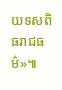យទសពិធរាជធម៌»៕